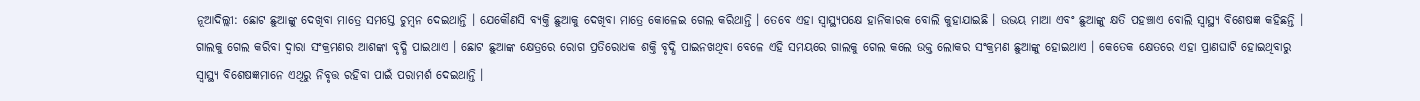ନୂଆଦିଲ୍ଲୀ: ଛୋଟ ଛୁଆଙ୍କୁ ଦେଖିବା ମାତ୍ରେ ସମସ୍ତେ ଚୁମ୍ବନ ଦେଇଥାନ୍ତି । ଯେକୌଣସି ବ୍ୟକ୍ତି ଛୁଆକୁ ଦେଖିବା ମାତ୍ରେ କୋଳେଇ ଗେଲ କରିଥାନ୍ତି । ତେବେ ଏହା ସ୍ବାସ୍ଥ୍ୟପକ୍ଷେ ହାନିକାରକ ବୋଲି କୁହାଯାଇଛି । ଉଭୟ ମାଆ ଏବଂ ଛୁଆଙ୍କୁ କ୍ଷତି ପହଞ୍ଚାଏ ବୋଲି ସ୍ବାସ୍ଥ୍ୟ ବିଶେଷଜ୍ଞ କହିଛନ୍ତି । ଗାଲକୁ ଗେଲ କରିବା ଦ୍ବାରା ସଂକ୍ରମଣର ଆଶଙ୍କା ବୃଦ୍ଧି ପାଇଥାଏ । ଛୋଟ ଛୁଆଙ୍କ କ୍ଷେତ୍ରରେ ରୋଗ ପ୍ରତିରୋଧକ ଶକ୍ତି ବୃଦ୍ଧି ପାଇନଖଥିବା ବେଳେ ଏହି ସମୟରେ ଗାଲକୁ ଗେଲ କଲେ ଉକ୍ତ ଲୋକର ସଂକ୍ରମଣ ଛୁଆଙ୍କୁ ହୋଇଥାଏ । କେତେକ କ୍ଷେତରେ ଏହା ପ୍ରାଣଘାଟି ହୋଇଥିବାରୁ ସ୍ବାସ୍ଥ୍ୟ ବିଶେଷଜ୍ଞମାନେ ଏଥିରୁ ନିବୃତ୍ତ ରହିବା ପାଇଁ ପରାମର୍ଶ ଦେଇଥାନ୍ତି ।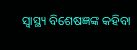ସ୍ବାସ୍ଥ୍ୟ ବିଶେଷଜ୍ଞଙ୍କ କହିବା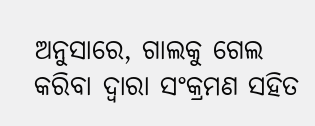ଅନୁସାରେ, ଗାଲକୁ ଗେଲ କରିବା ଦ୍ବାରା ସଂକ୍ରମଣ ସହିତ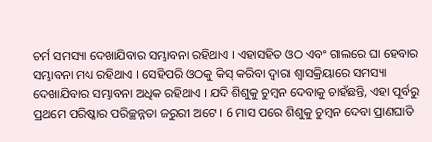ଚର୍ମ ସମସ୍ୟା ଦେଖାଯିବାର ସମ୍ଭାବନା ରହିଥାଏ । ଏହାସହିତ ଓଠ ଏବଂ ଗାଲରେ ଘା ହେବାର ସମ୍ଭାବନା ମଧ୍ୟ ରହିଥାଏ । ସେହିପରି ଓଠକୁ କିସ୍ କରିବା ଦ୍ବାରା ଶ୍ବାସକ୍ରିୟାରେ ସମସ୍ୟା ଦେଖାଯିବାର ସମ୍ଭାବନା ଅଧିକ ରହିଥାଏ । ଯଦି ଶିଶୁକୁ ଚୁମ୍ବନ ଦେବାକୁ ଚାହଁଛନ୍ତି, ଏହା ପୂର୍ବରୁ ପ୍ରଥମେ ପରିଷ୍କାର ପରିଚ୍ଛନ୍ନତା ଜରୁରୀ ଅଟେ । 6 ମାସ ପରେ ଶିଶୁକୁ ଚୁମ୍ବନ ଦେବା ପ୍ରାଣଘାତି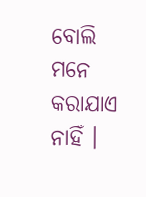ବୋଲି ମନେ କରାଯାଏ ନାହିଁ ।